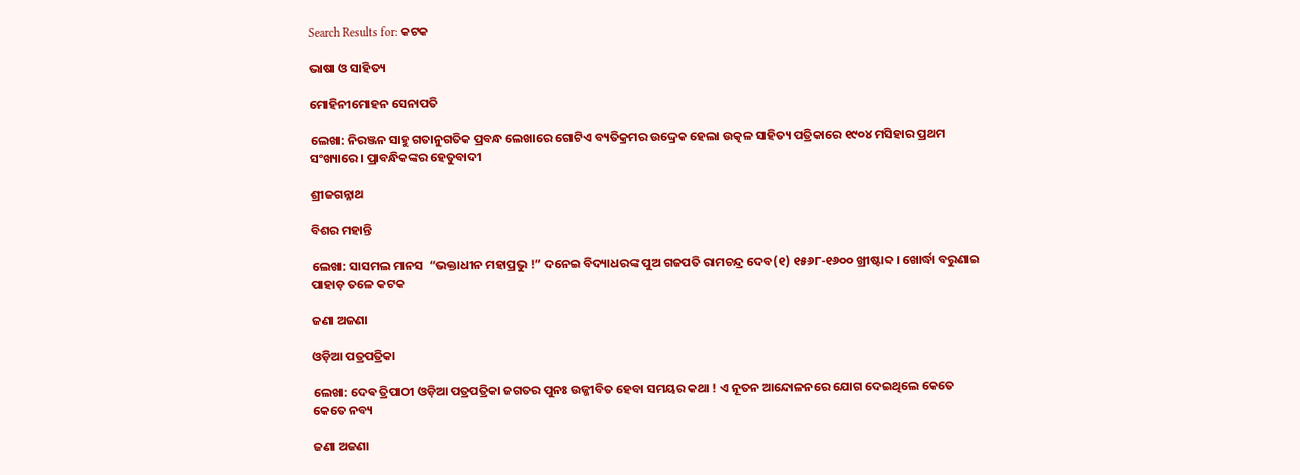Search Results for: କଟକ

ଭାଷା ଓ ସାହିତ୍ୟ

ମୋହିନୀମୋହନ ସେନାପତି

ଲେଖା: ନିରଞ୍ଜନ ସାହୁ ଗତାନୁଗତିକ ପ୍ରବନ୍ଧ ଲେଖାରେ ଗୋଟିଏ ବ୍ୟତିକ୍ରମର ଉଦ୍ଦ୍ରେକ ହେଲା ଉତ୍କଳ ସାହିତ୍ୟ ପତ୍ରିକାରେ ୧୯୦୪ ମସିହାର ପ୍ରଥମ ସଂଖ୍ୟାରେ । ପ୍ରାବନ୍ଧିକଙ୍କର ହେତୁବାଦୀ

ଶ୍ରୀଜଗନ୍ନାଥ

ବିଶର ମହାନ୍ତି

ଲେଖା: ସାସମଲ ମାନସ  “ଭକ୍ତାଧୀନ ମହାପ୍ରଭୁ !” ଦନେଇ ବିଦ୍ୟାଧରଙ୍କ ପୁଅ ଗଜପତି ରାମଚନ୍ଦ୍ର ଦେବ(୧) ୧୫୬୮-୧୬୦୦ ଖ୍ରୀଷ୍ଟାବ୍ଦ । ଖୋର୍ଦ୍ଧା ବରୁଣାଇ ପାହାଡ଼ ତଳେ କଟକ

ଜଣା ଅଜଣା

ଓଡ଼ିଆ ପତ୍ରପତ୍ରିକା

ଲେଖା: ଦେଵ ତ୍ରିପାଠୀ ଓଡ଼ିଆ ପତ୍ରପତ୍ରିକା ଜଗତର ପୁନଃ ଉଜ୍ଜୀବିତ ହେବା ସମୟର କଥା ! ଏ ନୂତନ ଆନ୍ଦୋଳନରେ ଯୋଗ ଦେଇଥିଲେ କେତେ କେତେ ନବ୍ୟ

ଜଣା ଅଜଣା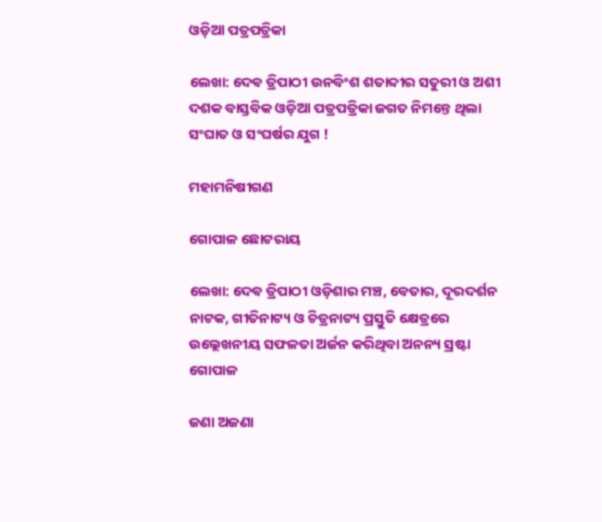ଓଡ଼ିଆ ପତ୍ରପତ୍ରିକା

ଲେଖା: ଦେଵ ତ୍ରିପାଠୀ ଉନବିଂଶ ଶତାବ୍ଦୀର ସତୁରୀ ଓ ଅଶୀ ଦଶକ ବାସ୍ତବିକ ଓଡ଼ିଆ ପତ୍ରପତ୍ରିକା ଜଗତ ନିମନ୍ତେ ଥିଲା ସଂଘାତ ଓ ସଂଘର୍ଷର ଯୁଗ !

ମହାମନିଷୀଗଣ

ଗୋପାଳ ଛୋଟରାୟ

ଲେଖା: ଦେଵ ତ୍ରିପାଠୀ ଓଡ଼ିଶାର ମଞ୍ଚ, ବେତାର, ଦୂରଦର୍ଶନ ନାଟକ, ଗୀତିନାଟ୍ୟ ଓ ଚିତ୍ରନାଟ୍ୟ ପ୍ରସ୍ତୁତି କ୍ଷେତ୍ରରେ ଉଲ୍ଲେଖନୀୟ ସଫଳତା ଅର୍ଜନ କରିଥିବା ଅନନ୍ୟ ସ୍ରଷ୍ଟା ଗୋପାଳ

ଜଣା ଅଜଣା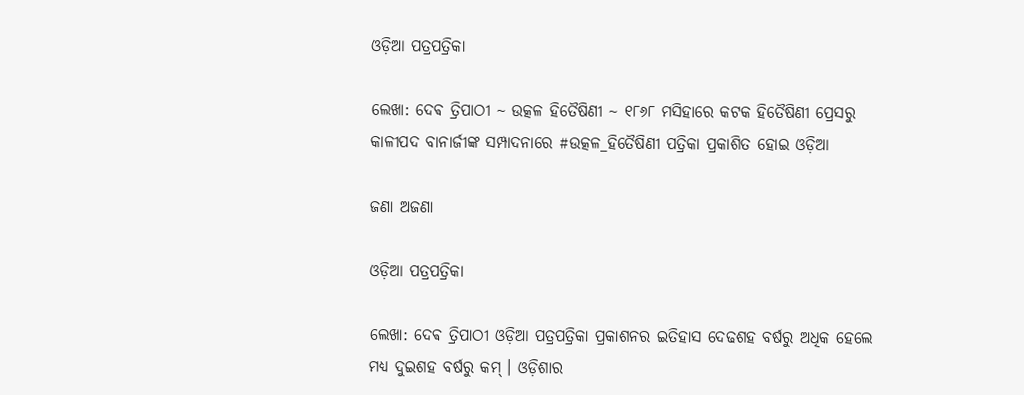ଓଡ଼ିଆ ପତ୍ରପତ୍ରିକା

ଲେଖା: ଦେଵ ତ୍ରିପାଠୀ ~ ଉତ୍କଳ ହିତୈଷିଣୀ ~ ୧୮୬୮ ମସିହାରେ କଟକ ହିତୈଷିଣୀ ପ୍ରେସରୁ କାଳୀପଦ ବାନାର୍ଜୀଙ୍କ ସମ୍ପାଦନାରେ #ଉତ୍କଳ_ହିତୈଷିଣୀ ପତ୍ରିକା ପ୍ରକାଶିତ ହୋଇ ଓଡ଼ିଆ

ଜଣା ଅଜଣା

ଓଡ଼ିଆ ପତ୍ରପତ୍ରିକା

ଲେଖା: ଦେଵ ତ୍ରିପାଠୀ ଓଡ଼ିଆ ପତ୍ରପତ୍ରିକା ପ୍ରକାଶନର ଇତିହାସ ଦେଢଶହ ବର୍ଷରୁ ଅଧିକ ହେଲେ ମଧ୍ୟ ଦୁଇଶହ ବର୍ଷରୁ କମ୍ । ଓଡ଼ିଶାର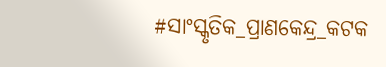#ସାଂସ୍କୃତିକ_ପ୍ରାଣକେନ୍ଦ୍ର_କଟକ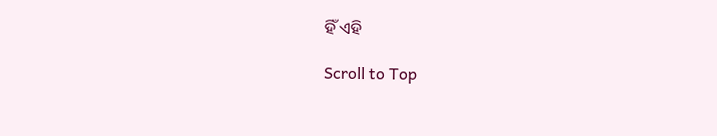ହିଁ ଏହି

Scroll to Top